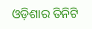ଓଡ଼ିଶାର ତିନିଟି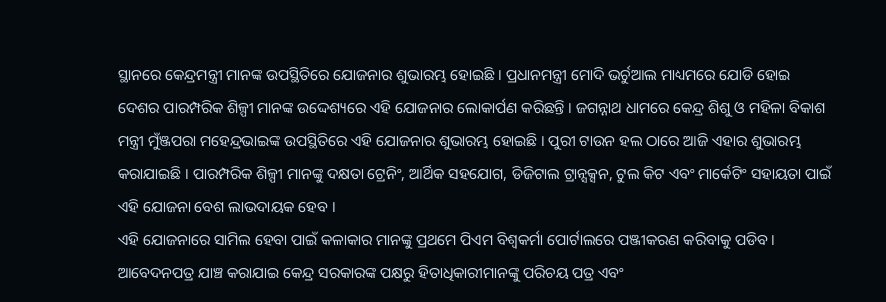ସ୍ଥାନରେ କେନ୍ଦ୍ରମନ୍ତ୍ରୀ ମାନଙ୍କ ଉପସ୍ଥିତିରେ ଯୋଜନାର ଶୁଭାରମ୍ଭ ହୋଇଛି । ପ୍ରଧାନମନ୍ତ୍ରୀ ମୋଦି ଭର୍ଚୁଆଲ ମାଧ୍ୟମରେ ଯୋଡି ହୋଇ ଦେଶର ପାରମ୍ପରିକ ଶିଳ୍ପୀ ମାନଙ୍କ ଉଦ୍ଦେଶ୍ୟରେ ଏହି ଯୋଜନାର ଲୋକାର୍ପଣ କରିଛନ୍ତି । ଜଗନ୍ନାଥ ଧାମରେ କେନ୍ଦ୍ର ଶିଶୁ ଓ ମହିଳା ବିକାଶ ମନ୍ତ୍ରୀ ମୁଁଞ୍ଜପରା ମହେନ୍ଦ୍ରଭାଇଙ୍କ ଉପସ୍ଥିତିରେ ଏହି ଯୋଜନାର ଶୁଭାରମ୍ଭ ହୋଇଛି । ପୁରୀ ଟାଉନ ହଲ ଠାରେ ଆଜି ଏହାର ଶୁଭାରମ୍ଭ କରାଯାଇଛି । ପାରମ୍ପରିକ ଶିଳ୍ପୀ ମାନଙ୍କୁ ଦକ୍ଷତା ଟ୍ରେନିଂ, ଆର୍ଥିକ ସହଯୋଗ, ଡିଜିଟାଲ ଟ୍ରାନ୍ସକ୍ସନ, ଟୁଲ କିଟ ଏବଂ ମାର୍କେଟିଂ ସହାୟତା ପାଇଁ ଏହି ଯୋଜନା ବେଶ ଲାଭଦାୟକ ହେବ ।
ଏହି ଯୋଜନାରେ ସାମିଲ ହେବା ପାଇଁ କଳାକାର ମାନଙ୍କୁ ପ୍ରଥମେ ପିଏମ ବିଶ୍ୱକର୍ମା ପୋର୍ଟାଲରେ ପଞ୍ଜୀକରଣ କରିବାକୁ ପଡିବ । ଆବେଦନପତ୍ର ଯାଞ୍ଚ କରାଯାଇ କେନ୍ଦ୍ର ସରକାରଙ୍କ ପକ୍ଷରୁ ହିତାଧିକାରୀମାନଙ୍କୁ ପରିଚୟ ପତ୍ର ଏବଂ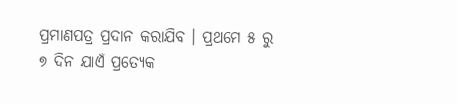ପ୍ରମାଣପତ୍ର ପ୍ରଦାନ କରାଯିବ । ପ୍ରଥମେ ୫ ରୁ ୭ ଦିନ ଯାଏଁ ପ୍ରତ୍ୟେକ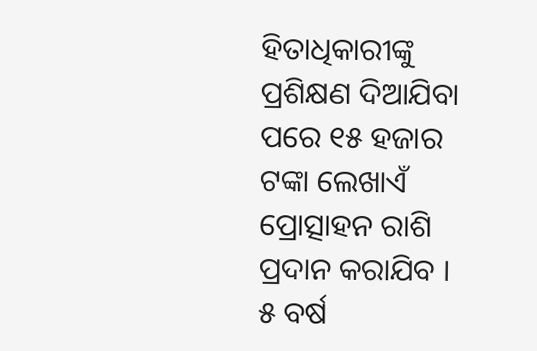ହିତାଧିକାରୀଙ୍କୁ ପ୍ରଶିକ୍ଷଣ ଦିଆଯିବା ପରେ ୧୫ ହଜାର ଟଙ୍କା ଲେଖାଏଁ ପ୍ରୋତ୍ସାହନ ରାଶି ପ୍ରଦାନ କରାଯିବ । ୫ ବର୍ଷ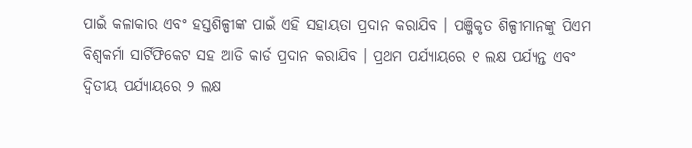ପାଇଁ କଳାକାର ଏବଂ ହସ୍ତଶିଳ୍ପୀଙ୍କ ପାଇଁ ଏହି ସହାୟତା ପ୍ରଦାନ କରାଯିବ । ପଞ୍ଜିକୃତ ଶିଳ୍ପୀମାନଙ୍କୁ ପିଏମ ବିଶ୍ୱକର୍ମା ସାର୍ଟିଫିକେଟ ସହ ଆଡି କାର୍ଡ ପ୍ରଦାନ କରାଯିବ । ପ୍ରଥମ ପର୍ଯ୍ୟାୟରେ ୧ ଲକ୍ଷ ପର୍ଯ୍ୟନ୍ତ ଏବଂ ଦ୍ଵିତୀୟ ପର୍ଯ୍ୟାୟରେ ୨ ଲକ୍ଷ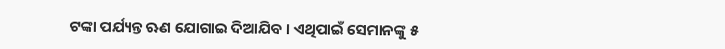ଟଙ୍କା ପର୍ଯ୍ୟନ୍ତ ଋଣ ଯୋଗାଇ ଦିଆଯିବ । ଏଥିପାଇଁ ସେମାନଙ୍କୁ ୫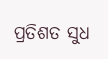ପ୍ରତିଶତ ସୁଧ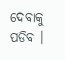ଦେବାକୁ ପଡିବ ।